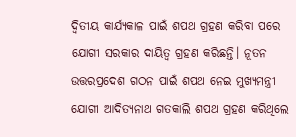ଦ୍ୱିତୀୟ କାର୍ଯ୍ୟକାଳ ପାଇଁ ଶପଥ ଗ୍ରହଣ କରିବା ପରେ ଯୋଗୀ ସରକାର ଦାୟିତ୍ୱ ଗ୍ରହଣ କରିଛନ୍ତି। ନୂତନ ଉତ୍ତରପ୍ରଦେଶ ଗଠନ ପାଇଁ ଶପଥ ନେଇ ମୁଖ୍ୟମନ୍ତ୍ରୀ ଯୋଗୀ ଆଦିତ୍ୟନାଥ ଗତକାଲି ଶପଥ ଗ୍ରହଣ କରିଥିଲେ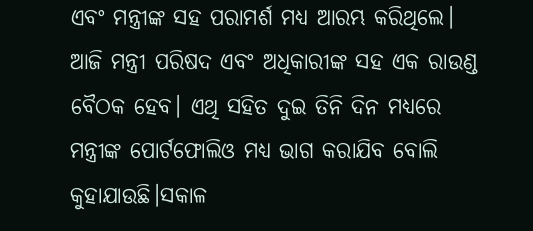ଏବଂ ମନ୍ତ୍ରୀଙ୍କ ସହ ପରାମର୍ଶ ମଧ୍ୟ ଆରମ୍ଭ କରିଥିଲେ। ଆଜି ମନ୍ତ୍ରୀ ପରିଷଦ ଏବଂ ଅଧିକାରୀଙ୍କ ସହ ଏକ ରାଉଣ୍ଡ ବୈଠକ ହେବ। ଏଥି ସହିତ ଦୁଇ ତିନି ଦିନ ମଧ୍ୟରେ ମନ୍ତ୍ରୀଙ୍କ ପୋର୍ଟଫୋଲିଓ ମଧ୍ୟ ଭାଗ କରାଯିବ ବୋଲି କୁହାଯାଉଛି।ସକାଳ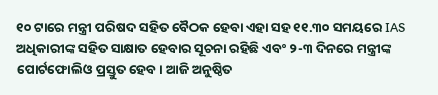୧୦ ଟାରେ ମନ୍ତ୍ରୀ ପରିଷଦ ସହିତ ବୈଠକ ହେବା ଏହା ସହ ୧୧.୩୦ ସମୟରେ IAS ଅଧିକାରୀଙ୍କ ସହିତ ସାକ୍ଷାତ ହେବାର ସୂଚନା ରହିଛି ଏବଂ ୨-୩ ଦିନରେ ମନ୍ତ୍ରୀଙ୍କ ପୋର୍ଟଫୋଲିଓ ପ୍ରସ୍ତୁତ ହେବ। ଆଜି ଅନୁଷ୍ଠିତ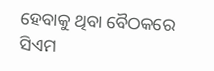ହେବାକୁ ଥିବା ବୈଠକରେ ସିଏମ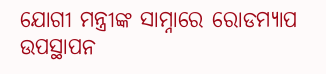ଯୋଗୀ ମନ୍ତ୍ରୀଙ୍କ ସାମ୍ନାରେ ରୋଡମ୍ୟାପ ଉପସ୍ଥାପନ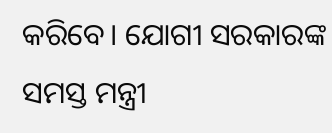କରିବେ। ଯୋଗୀ ସରକାରଙ୍କ ସମସ୍ତ ମନ୍ତ୍ରୀ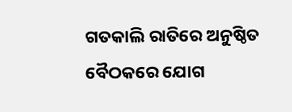ଗତକାଲି ରାତିରେ ଅନୁଷ୍ଠିତ ବୈଠକରେ ଯୋଗ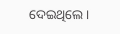ଦେଇଥିଲେ।